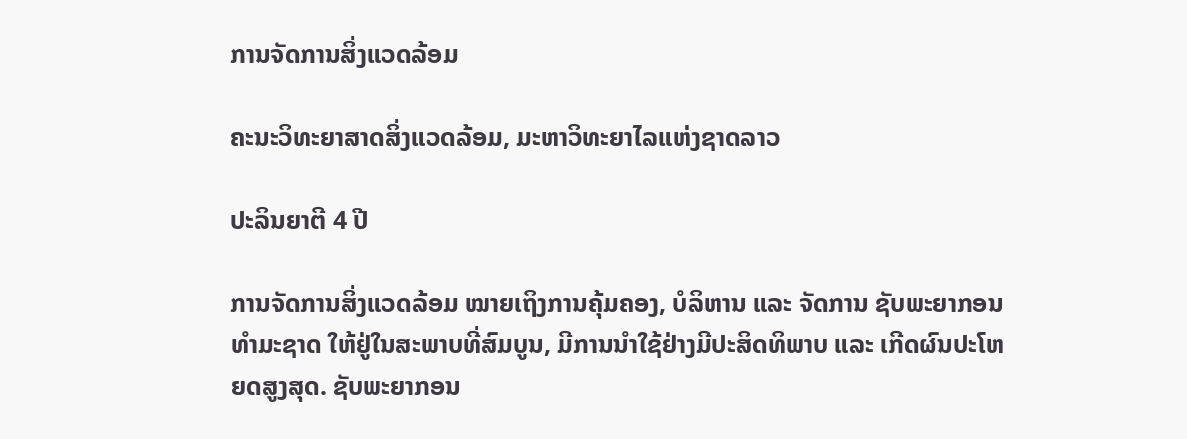ການຈັດການສິ່ງແວດລ້ອມ

ຄະນະວິທະຍາສາດສິ່ງແວດລ້ອມ, ມະຫາວິທະຍາໄລແຫ່ງຊາດລາວ

ປະລິນຍາຕີ 4 ປີ

ການຈັດການສິ່ງແວດລ້ອມ ໝາຍເຖິງການຄຸ້ມຄອງ, ບໍລິຫານ ແລະ ຈັດການ ຊັບພະຍາກອນທໍາມະຊາດ ໃຫ້ຢູ່ໃນສະພາບທີ່ສົມບູນ, ມີການນໍາໃຊ້ຢ່າງມີປະສິດທິພາບ ແລະ ເກີດຜົນປະໂຫຍດສູງສຸດ. ຊັບພະຍາກອນ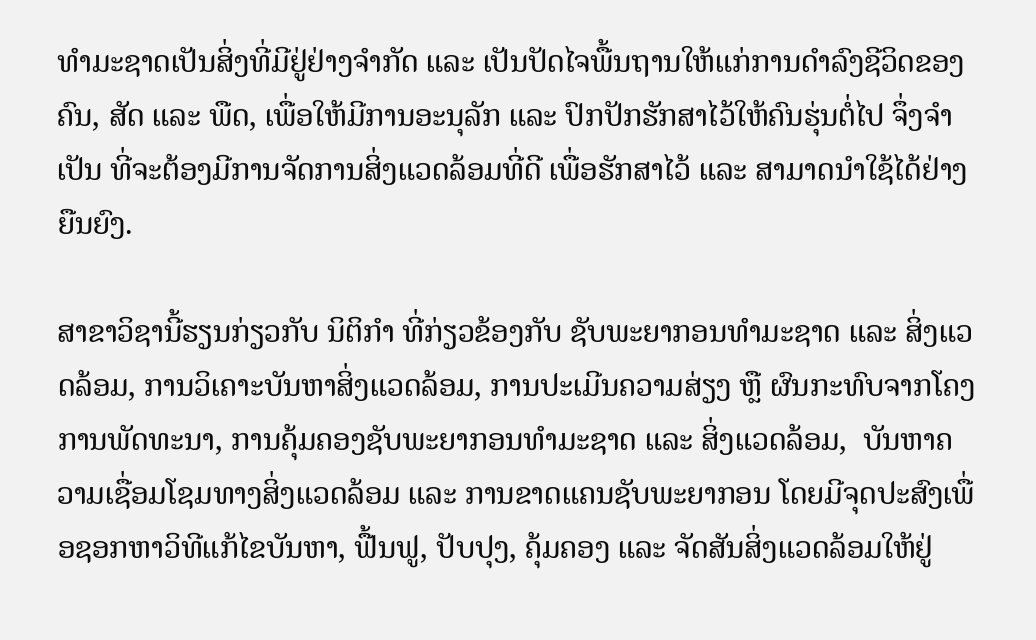ທໍາມະຊາດເປັນສິ່ງທີ່ມີຢູ່ຢ່າງຈໍາກັດ ແລະ ເປັນປັດໄຈພື້ນຖານໃຫ້ແກ່ການດໍາລົງຊີວິດຂອງຄົນ, ສັດ ແລະ ພືດ, ເພື່ອໃຫ້ມີການອະນຸລັກ ແລະ ປົກປັກຮັກສາໄວ້ໃຫ້ຄົນຮຸ່ນຕໍ່ໄປ ຈຶ່ງຈໍາເປັນ ທີ່ຈະຕ້ອງມີການຈັດການສິ່ງແວດລ້ອມທີ່ດີ ເພື່ອຮັກສາໄວ້ ແລະ ສາມາດນໍາໃຊ້ໄດ້ຢ່າງຍືນຍົງ.

ສາຂາວິຊານີ້ຮຽນກ່ຽວກັບ ນິຕິກຳ ທີ່ກ່ຽວຂ້ອງກັບ ຊັບພະຍາກອນທຳມະຊາດ ແລະ ສິ່ງແວດລ້ອມ, ການວິເຄາະບັນຫາສິ່ງແວດລ້ອມ, ການປະເມີນຄວາມສ່ຽງ ຫຼື ຜົນກະທົບຈາກໂຄງການພັດທະນາ, ການຄຸ້ມຄອງຊັບພະຍາກອນທໍາມະຊາດ ແລະ ສິ່ງແວດລ້ອມ,  ບັນຫາຄວາມເຊື່ອມໂຊມທາງສິ່ງແວດລ້ອມ ແລະ ການຂາດແຄນຊັບພະຍາກອນ ໂດຍມີຈຸດປະສົງເພື່ອຊອກຫາວິທີແກ້ໄຂບັນຫາ, ຟື້ນຟູ, ປັບປຸງ, ຄຸ້ມຄອງ ແລະ ຈັດສັນສິ່ງແວດລ້ອມໃຫ້ຢູ່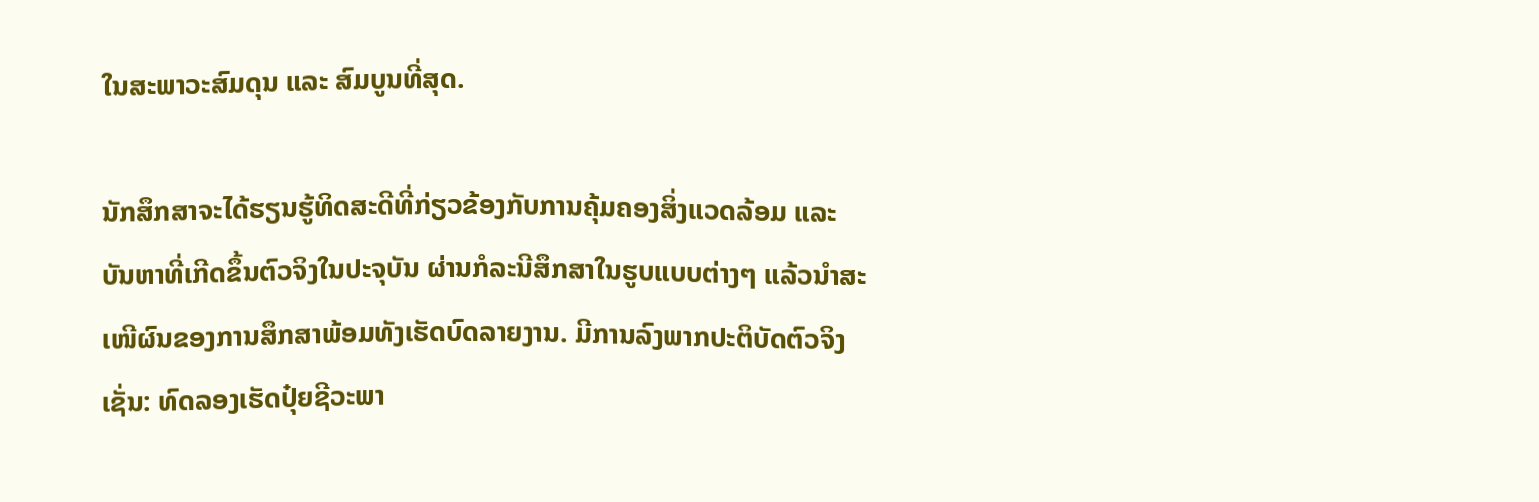ໃນສະພາວະສົມດຸນ ແລະ ສົມບູນທີ່ສຸດ.

ນັກສຶກສາຈະໄດ້ຮຽນຮູ້ທິດສະດີທີ່ກ່ຽວຂ້ອງກັບການຄຸ້ມຄອງສິ່ງແວດລ້ອມ ແລະ ບັນຫາທີ່ເກີດຂຶ້ນຕົວຈິງໃນປະຈຸບັນ ຜ່ານກໍລະນີສຶກສາໃນຮູບແບບຕ່າງໆ ແລ້ວນໍາສະເໜີຜົນຂອງການສຶກສາພ້ອມທັງເຮັດບົດລາຍງານ. ມີການລົງພາກປະຕິບັດຕົວຈິງເຊັ່ນ: ທົດລອງເຮັດປຸ໋ຍຊີວະພາ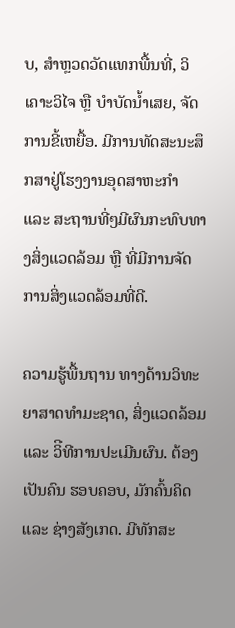ບ, ສໍາຫຼວດວັດແທກພື້ນທີ່, ວິເຄາະວິໄຈ ຫຼື ບໍາບັດນໍ້າເສຍ, ຈັດການຂີ້ເຫຍື້ອ. ມີການທັດສະນະສຶກສາຢູ່ໂຮງງານອຸດສາຫະກໍາ ແລະ ສະຖານທີ່ໆມີຜົນກະທົບທາງສິ່ງແວດລ້ອມ ຫຼື ທີ່ມີການຈັດການສິ່ງແວດລ້ອມທີ່ດີ.

ຄວາມຮູ້ພື້ນຖານ ທາງດ້ານວິທະຍາສາດທໍາມະຊາດ, ສິ່ງແວດລ້ອມ ແລະ ວິີທີການປະເມີນຜົນ. ຕ້ອງເປັນຄົນ ຮອບຄອບ, ມັກຄົ້ນຄິດ ແລະ ຊ່າງສັງເກດ. ມີທັກສະ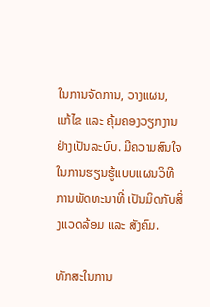ໃນການຈັດການ, ວາງແຜນ, ແກ້ໄຂ ແລະ ຄຸ້ມຄອງວຽກງານຢ່າງເປັນລະບົບ. ມີຄວາມສົນໃຈ ໃນການຮຽນຮູ້ແບບແຜນວິທີການພັດທະນາທີ່ ເປັນມິດກັບສິ່ງແວດລ້ອມ ແລະ ສັງຄົມ.

ທັກສະໃນການ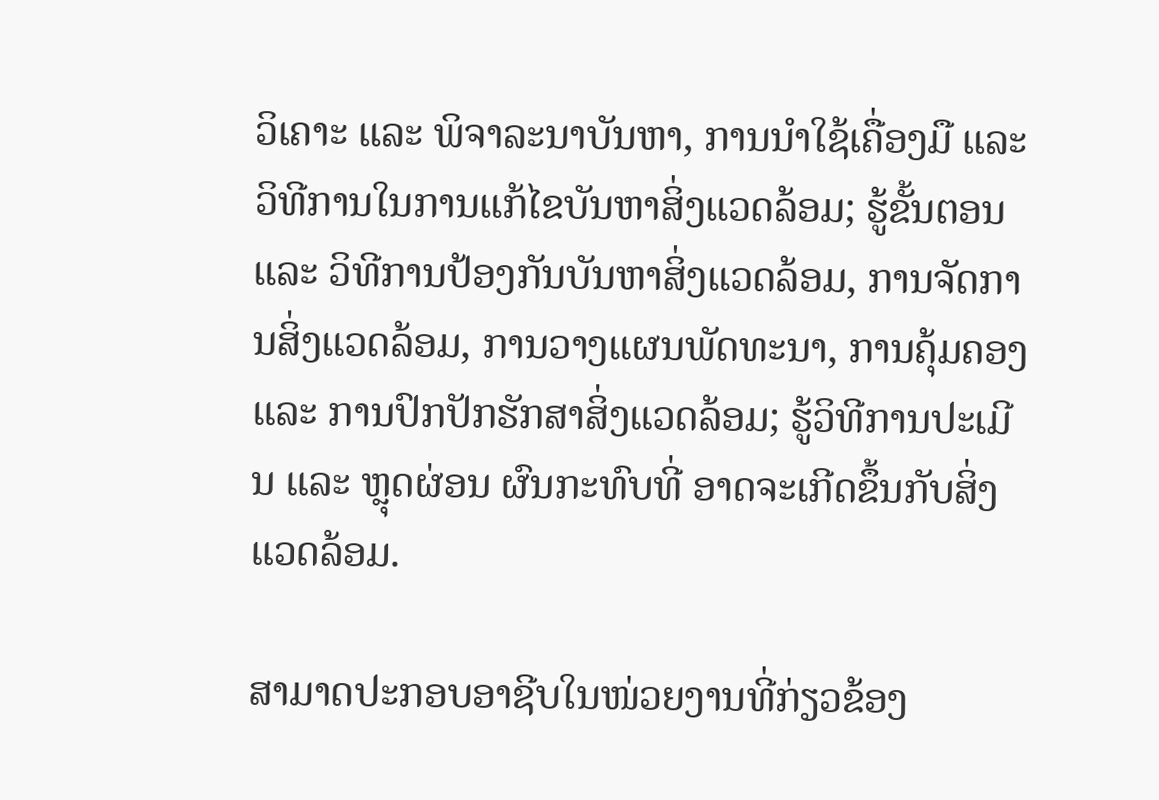ວິເຄາະ ແລະ ພິຈາລະນາບັນຫາ, ການນໍາໃຊ້ເຄື່ອງມື ແລະ ວິທີການໃນການແກ້ໄຂບັນຫາສິ່ງແວດລ້ອມ; ຮູ້ຂັ້ນຕອນ ແລະ ວິທີການປ້ອງກັນບັນຫາສິ່ງແວດລ້ອມ, ການຈັດການສິ່ງແວດລ້ອມ, ການວາງແຜນພັດທະນາ, ການຄຸ້ມຄອງ ແລະ ການປົກປັກຮັກສາສິ່ງແວດລ້ອມ; ຮູ້ວິທີການປະເມີນ ແລະ ຫຼຸດຜ່ອນ ຜົນກະທົບທີ່ ອາດຈະເກີດຂຶ້ນກັບສິ່ງແວດລ້ອມ.

ສາມາດປະກອບອາຊີບໃນໜ່ວຍງານທີ່ກ່ຽວຂ້ອງ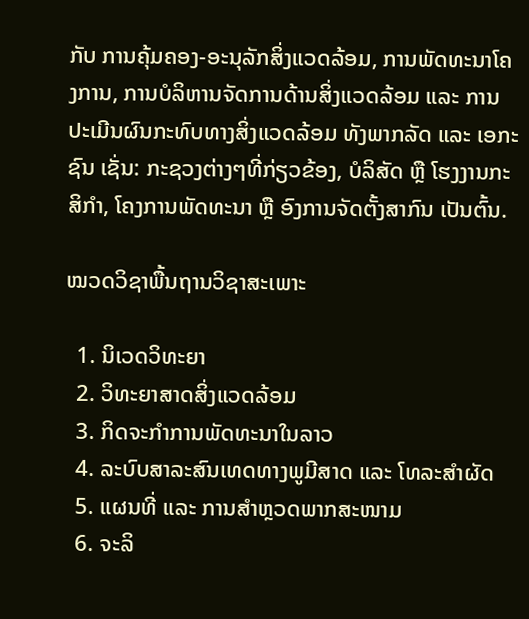ກັບ ການຄຸ້ມຄອງ-ອະນຸລັກສິ່ງແວດລ້ອມ, ການພັດທະນາໂຄງການ, ການບໍລິຫານຈັດການດ້ານສິ່ງແວດລ້ອມ ແລະ ການປະເມີນຜົນກະທົບທາງສິ່ງແວດລ້ອມ ທັງພາກລັດ ແລະ ເອກະຊົນ ເຊັ່ນ: ກະຊວງຕ່າງໆທີ່ກ່ຽວຂ້ອງ, ບໍລິສັດ ຫຼື ໂຮງງານກະສິກໍາ, ໂຄງການພັດທະນາ ຫຼື ອົງການຈັດຕັ້ງສາກົນ ເປັນຕົ້ນ.

ໝວດວິຊາພື້ນຖານວິຊາສະເພາະ

  1. ນິເວດວິທະຍາ
  2. ວິທະຍາສາດສິ່ງແວດລ້ອມ
  3. ກິດຈະກໍາການພັດທະນາໃນລາວ
  4. ລະບົບສາລະສົນເທດທາງພູມີສາດ ແລະ ໂທລະສໍາຜັດ
  5. ແຜນທີ່ ແລະ ການສໍາຫຼວດພາກສະໜາມ
  6. ຈະລິ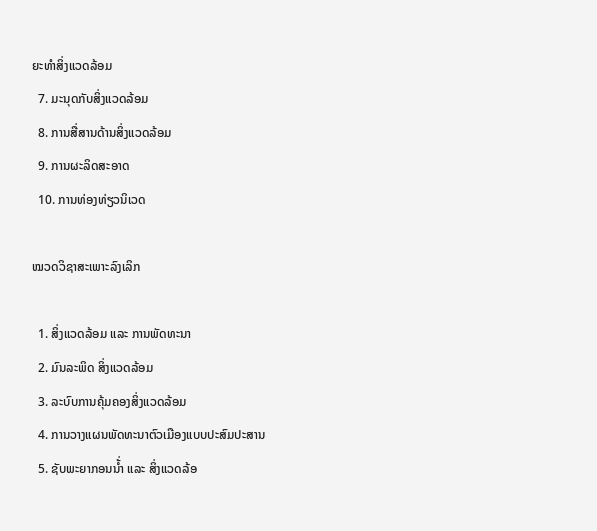ຍະທໍາສິ່ງແວດລ້ອມ
  7. ມະນຸດກັບສິ່ງແວດລ້ອມ
  8. ການສື່ສານດ້ານສິ່ງແວດລ້ອມ
  9. ການຜະລິດສະອາດ
  10. ການທ່ອງທ່ຽວນິເວດ

ໝວດວິຊາສະເພາະລົງເລິກ

  1. ສິ່ງແວດລ້ອມ ແລະ ການພັດທະນາ
  2. ມົນລະພິດ ສິ່ງແວດລ້ອມ
  3. ລະບົບການຄຸ້ມຄອງສິ່ງແວດລ້ອມ
  4. ການວາງແຜນພັດທະນາຕົວເມືອງແບບປະສົມປະສານ
  5. ຊັບພະຍາກອນນໍ້່າ ແລະ ສິ່ງແວດລ້ອ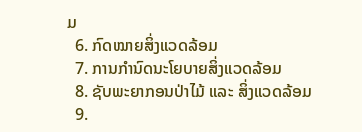ມ
  6. ກົດໝາຍສິ່ງແວດລ້ອມ
  7. ການກໍານົດນະໂຍບາຍສິ່ງແວດລ້ອມ
  8. ຊັບພະຍາກອນປ່າໄມ້ ແລະ ສິ່ງແວດລ້ອມ
  9.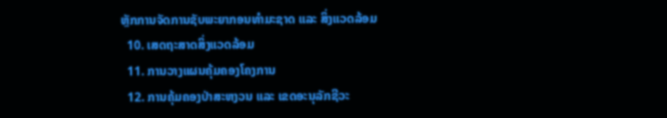ຫຼັກການຈັດການຊັບພະຍາກອນທໍາມະຊາດ ແລະ ສິ່ງແວດລ້ອມ
  10. ເສດຖະສາດສິ່ງແວດລ້ອມ
  11. ການວາງແຜນຄຸ້ມຄອງໂຄງການ
  12. ການຄຸ້ມຄອງປ່າສະຫງວນ ແລະ ເຂດອະນຸລັກຊີວະ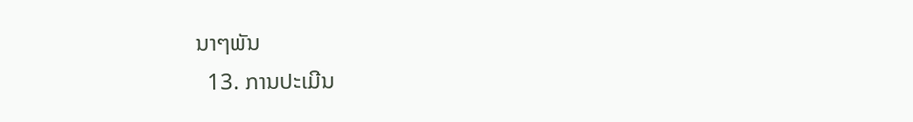ນາໆພັນ
  13. ການປະເມີນ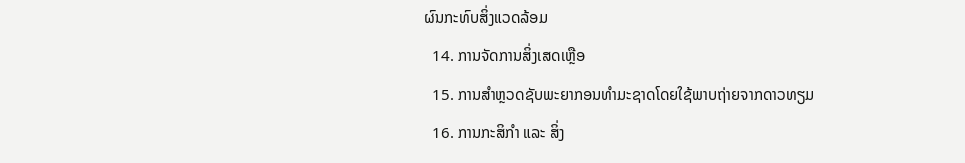ຜົນກະທົບສິ່ງແວດລ້ອມ
  14. ການຈັດການສິ່ງເສດເຫຼືອ
  15. ການສໍາຫຼວດຊັບພະຍາກອນທໍາມະຊາດໂດຍໃຊ້ພາບຖ່າຍຈາກດາວທຽມ
  16. ການກະສິກໍາ ແລະ ສິ່ງ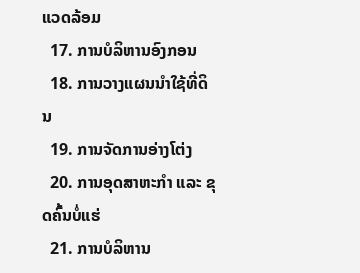ແວດລ້ອມ
  17. ການບໍລິຫານອົງກອນ
  18. ການວາງແຜນນໍາໃຊ້ທີ່ດິນ
  19. ການຈັດການອ່າງໂຕ່ງ
  20. ການອຸດສາຫະກໍາ ແລະ ຂຸດຄົ້ນບໍ່ແຮ່
  21. ການບໍລິຫານ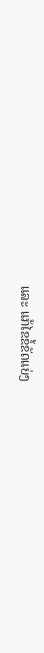ແລະ ແກ້ໄຂຂໍ້ຂັດແຍ່ງ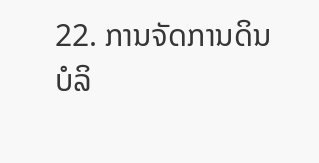22. ການຈັດການດິນບໍລິ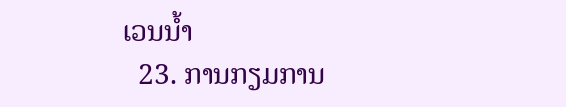ເວນນໍ້າ
  23. ການກຽມການ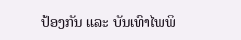ປ້ອງກັນ ແລະ ບັນເທົາໄພພິ